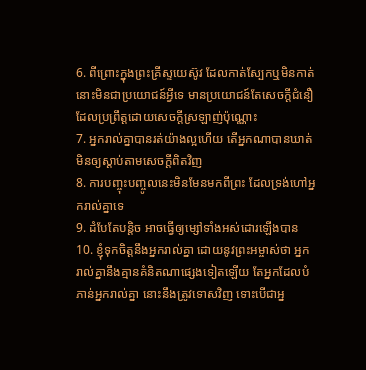6. ពីព្រោះក្នុងព្រះគ្រីស្ទយេស៊ូវ ដែលកាត់ស្បែកឬមិនកាត់ នោះមិនជាប្រយោជន៍អ្វីទេ មានប្រយោជន៍តែសេចក្តីជំនឿ ដែលប្រព្រឹត្តដោយសេចក្តីស្រឡាញ់ប៉ុណ្ណោះ
7. អ្នករាល់គ្នាបានរត់យ៉ាងល្អហើយ តើអ្នកណាបានឃាត់មិនឲ្យស្តាប់តាមសេចក្តីពិតវិញ
8. ការបញ្ចុះបញ្ចូលនេះមិនមែនមកពីព្រះ ដែលទ្រង់ហៅអ្នករាល់គ្នាទេ
9. ដំបែតែបន្តិច អាចធ្វើឲ្យម្សៅទាំងអស់ដោរឡើងបាន
10. ខ្ញុំទុកចិត្តនឹងអ្នករាល់គ្នា ដោយនូវព្រះអម្ចាស់ថា អ្នករាល់គ្នានឹងគ្មានគំនិតណាផ្សេងទៀតឡើយ តែអ្នកដែលបំភាន់អ្នករាល់គ្នា នោះនឹងត្រូវទោសវិញ ទោះបើជាអ្ន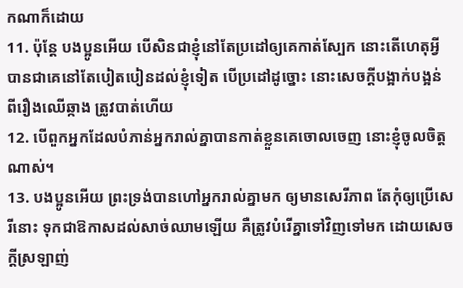កណាក៏ដោយ
11. ប៉ុន្តែ បងប្អូនអើយ បើសិនជាខ្ញុំនៅតែប្រដៅឲ្យគេកាត់ស្បែក នោះតើហេតុអ្វីបានជាគេនៅតែបៀតបៀនដល់ខ្ញុំទៀត បើប្រដៅដូច្នោះ នោះសេចក្តីបង្អាក់បង្អន់ ពីរឿងឈើឆ្កាង ត្រូវបាត់ហើយ
12. បើពួកអ្នកដែលបំភាន់អ្នករាល់គ្នាបានកាត់ខ្លួនគេចោលចេញ នោះខ្ញុំចូលចិត្តណាស់។
13. បងប្អូនអើយ ព្រះទ្រង់បានហៅអ្នករាល់គ្នាមក ឲ្យមានសេរីភាព តែកុំឲ្យប្រើសេរីនោះ ទុកជាឱកាសដល់សាច់ឈាមឡើយ គឺត្រូវបំរើគ្នាទៅវិញទៅមក ដោយសេចក្តីស្រឡាញ់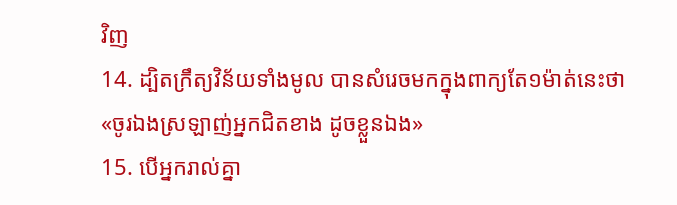វិញ
14. ដ្បិតក្រឹត្យវិន័យទាំងមូល បានសំរេចមកក្នុងពាក្យតែ១ម៉ាត់នេះថា «ចូរឯងស្រឡាញ់អ្នកជិតខាង ដូចខ្លួនឯង»
15. បើអ្នករាល់គ្នា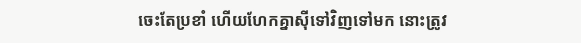ចេះតែប្រខាំ ហើយហែកគ្នាស៊ីទៅវិញទៅមក នោះត្រូវ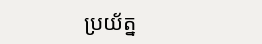ប្រយ័ត្ន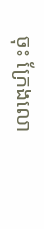ចុះ ក្រែងលោ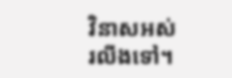វិនាសអស់រលីងទៅ។